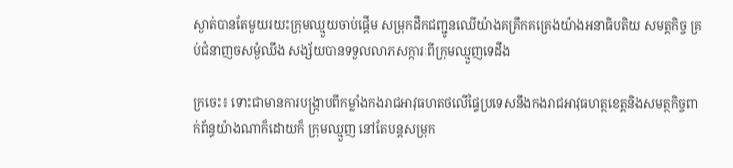ស្ងាត់បានតែមួយរយះក្រុមឈ្មួយចាប់ផ្ដេីម សម្រុកដឹកជញ្ជូនឈេីយ៉ាងគគ្រឹកគគ្រេងយ៉ាងអនាធិបតិយ សមត្តកិច្ច គ្រប់ជំនាញចសម្ងំឈឹង សង្ស័យបានទទួលលាភសក្ការៈពីក្រុមឈ្មួញទេដឹង

ក្រចេះ៖ ទោះជាមានការបង្ក្រាបពីកម្លាំងកងរាជអាវុធហតថលើផ្ទៃប្រទេសនឹងកងរាជអាវុធហត្ថខេត្តនិងសមត្ថកិច្ចពាក់ព័ន្ធយ៉ាងណាក៏ដោយក៏ ក្រុមឈ្មួញ នៅតែបន្តសម្រុក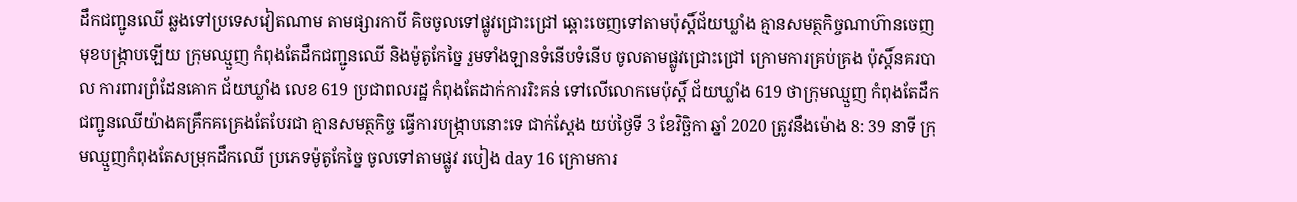ដឹកជញ្ជូនឈើ ឆ្លងទៅប្រទេសវៀតណាម តាមផ្សារកាបី គិចចូលទៅផ្លូវជ្រោះជ្រៅ ឆ្ពោះចេញទៅតាមប៉ុស្តិ៍ជ័យឃ្លាំង គ្មានសមត្ថកិច្ចណាហ៊ានចេញមុខបង្ក្រាបឡើយ ក្រុមឈ្មួញ កំពុងតែដឹកជញ្ជូនឈើ និងម៉ូតូកែច្នៃ រួមទាំងឡានទំនើបទំនើប ចូលតាមផ្លូវជ្រោះជ្រៅ ក្រោមការគ្រប់គ្រង ប៉ុស្តិ៍នគរបាល ការពារព្រំដែនគោក ជ័យឃ្លាំង លេខ 619 ប្រជាពលរដ្ឋ កំពុងតែដាក់ការរិះគន់ ទៅលើលោកមេប៉ុស្តិ៍ ជ័យឃ្លាំង 619 ថាក្រុមឈ្មួញ កំពុងតែដឹកជញ្ជូនឈើយ៉ាងគគ្រឹកគគ្រេងតែបែរជា គ្មានសមត្ថកិច្ច ធ្វើការបង្ក្រាបនោះទេ ជាក់ស្ដែង យប់ថ្ងៃទី 3 ខែវិច្ឆិកា ឆ្នាំ 2020 ត្រូវនឹងម៉ោង 8: 39 នាទី ក្រុមឈ្មួញកំពុងតែសម្រុកដឹកឈើ ប្រភេទម៉ូតូកែច្នៃ ចូលទៅតាមផ្លូវ របៀង day 16 ក្រោមការ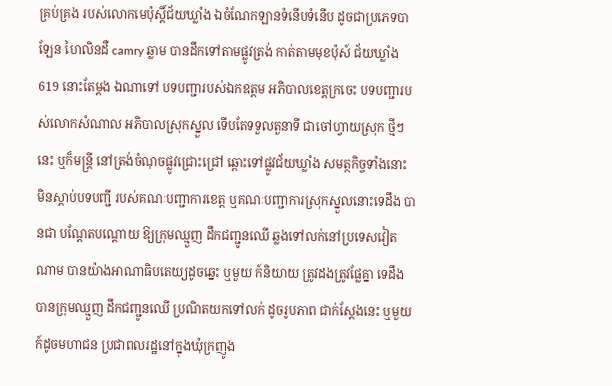គ្រប់គ្រង របស់លោកមេប៉ុស្តិ៍ជ័យឃ្លាំង ឯចំណែកឡានទំនើបទំនើប ដូចជាប្រភេទបាឡែន ហៃលិនដឺ camry ឆ្លាម បានដឹកទៅតាមផ្លូវត្រង់ កាត់តាមមុខប៉ុស៍ ជ័យឃ្លាំង 619 នោះតែម្ដង ឯណាទៅ បទបញ្ជារបស់ឯកឧត្តម អភិបាលខេត្តក្រចេះ បទបញ្ជារបស់លោកសំណាល អភិបាលស្រុកស្នួល ទើបតែទទួលតួនាទី ជាចៅហ្វាយស្រុក ថ្មីៗនេះ ឬក៏មន្ត្រី នៅត្រង់ចំណុចផ្លូវជ្រោះជ្រៅ ឆ្ពោះទៅផ្លូវជ័យឃ្លាំង សមត្ថកិច្ចទាំងនោះ មិនស្ដាប់បទបញ្ជី របស់គណៈបញ្ជាការខេត្ត ឬគណៈបញ្ជាការស្រុកស្នួលនោះទេដឹង បានជា បណ្ដែតបណ្ដោយ ឱ្យក្រុមឈ្មួញ ដឹកជញ្ជូនឈើ ឆ្លងទៅលក់នៅប្រទេសវៀតណាម បានយ៉ាងអាណាធិបតេយ្យដូចឆ្នេះ ឬមួយ ក៍និយាយ ត្រូវដងត្រូវផ្លែគ្នា ទេដឹង បានក្រុមឈ្មួញ ដឹកជញ្ជូនឈើ ប្រណិតយកទៅលក់ ដូចរូបភាព ជាក់ស្ដែងនេះ ឬមួយ ក៍ដូចមហាជន ប្រជាពលរដ្ឋនៅក្នុងឃុំក្រញូង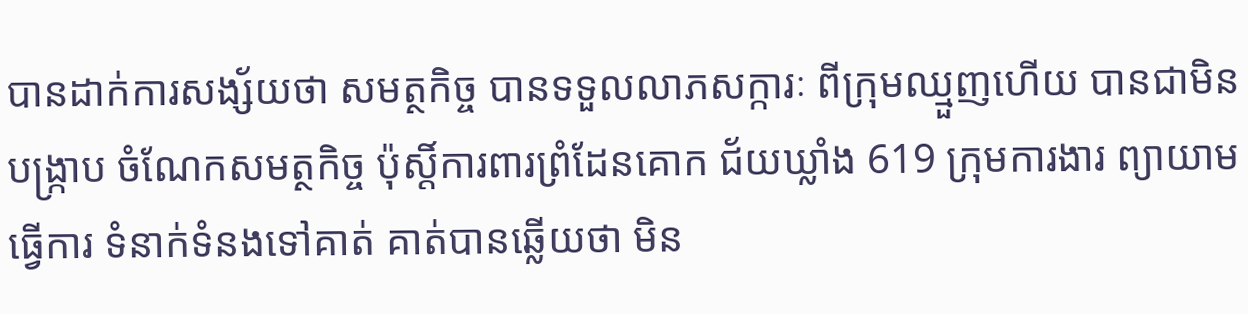បានដាក់ការសង្ស័យថា សមត្ថកិច្ច បានទទួលលាភសក្ការៈ ពីក្រុមឈ្មួញហើយ បានជាមិនបង្ក្រាប ចំណែកសមត្ថកិច្ច ប៉ុស្តិ៍ការពារព្រំដែនគោក ជ័យឃ្លាំង 619 ក្រុមការងារ ព្យាយាមធ្វើការ ទំនាក់ទំនងទៅគាត់ គាត់បានឆ្លើយថា មិន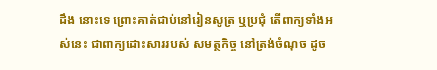ដឹង នោះទេ ព្រោះគាត់ជាប់នៅរៀនសូត្រ ឬប្រជុំ តើពាក្យទាំងអស់នេះ ជាពាក្យដោះសាររបស់ សមត្ថកិច្ច នៅត្រង់ចំណុច ដូច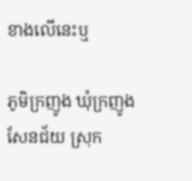ខាងលើនេះឬ

ភូមិក្រញូង ឃុំក្រញូងសែនជ័យ ស្រុក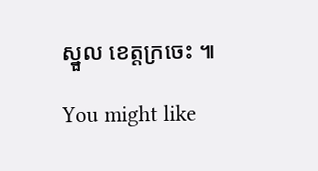ស្នួល ខេត្តក្រចេះ ៕

You might like